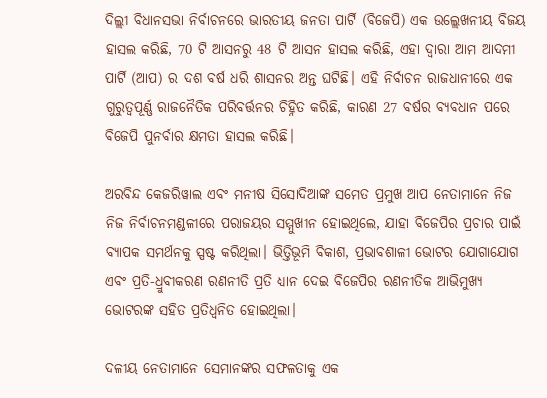ଦିଲ୍ଲୀ ବିଧାନସଭା ନିର୍ବାଚନରେ ଭାରତୀୟ ଜନତା ପାର୍ଟି (ବିଜେପି) ଏକ ଉଲ୍ଲେଖନୀୟ ବିଜୟ ହାସଲ କରିଛି, 70 ଟି ଆସନରୁ 48 ଟି ଆସନ ହାସଲ କରିଛି, ଏହା ଦ୍ୱାରା ଆମ ଆଦମୀ ପାର୍ଟି (ଆପ) ର ଦଶ ବର୍ଷ ଧରି ଶାସନର ଅନ୍ତ ଘଟିଛି। ଏହି ନିର୍ବାଚନ ରାଜଧାନୀରେ ଏକ ଗୁରୁତ୍ୱପୂର୍ଣ୍ଣ ରାଜନୈତିକ ପରିବର୍ତ୍ତନର ଚିହ୍ନିତ କରିଛି, କାରଣ 27 ବର୍ଷର ବ୍ୟବଧାନ ପରେ ବିଜେପି ପୁନର୍ବାର କ୍ଷମତା ହାସଲ କରିଛି।

ଅରବିନ୍ଦ କେଜରିୱାଲ ଏବଂ ମନୀଷ ସିସୋଦିଆଙ୍କ ସମେତ ପ୍ରମୁଖ ଆପ ନେତାମାନେ ନିଜ ନିଜ ନିର୍ବାଚନମଣ୍ଡଳୀରେ ପରାଜୟର ସମ୍ମୁଖୀନ ହୋଇଥିଲେ, ଯାହା ବିଜେପିର ପ୍ରଚାର ପାଇଁ ବ୍ୟାପକ ସମର୍ଥନକୁ ସ୍ପଷ୍ଟ କରିଥିଲା। ଭିତ୍ତିଭୂମି ବିକାଶ, ପ୍ରଭାବଶାଳୀ ଭୋଟର ଯୋଗାଯୋଗ ଏବଂ ପ୍ରତି-ଧ୍ରୁବୀକରଣ ରଣନୀତି ପ୍ରତି ଧ୍ୟାନ ଦେଇ ବିଜେପିର ରଣନୀତିକ ଆଭିମୁଖ୍ୟ ଭୋଟରଙ୍କ ସହିତ ପ୍ରତିଧ୍ୱନିତ ହୋଇଥିଲା।

ଦଳୀୟ ନେତାମାନେ ସେମାନଙ୍କର ସଫଳତାକୁ ଏକ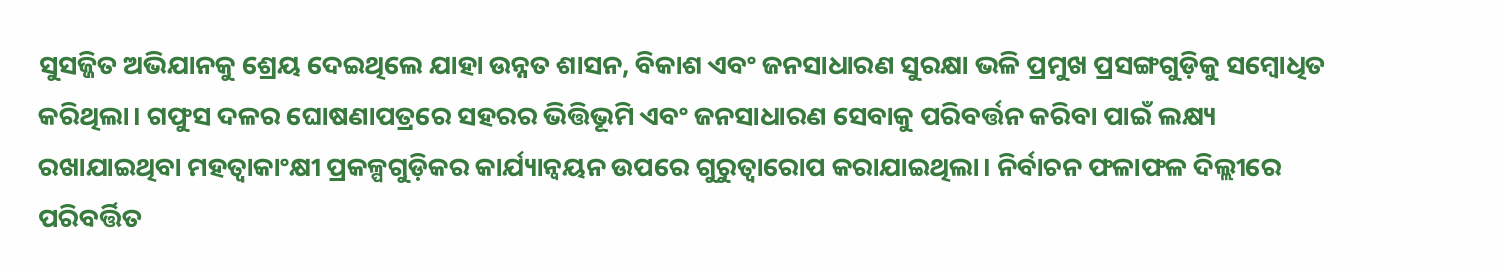ସୁସଜ୍ଜିତ ଅଭିଯାନକୁ ଶ୍ରେୟ ଦେଇଥିଲେ ଯାହା ଉନ୍ନତ ଶାସନ, ବିକାଶ ଏବଂ ଜନସାଧାରଣ ସୁରକ୍ଷା ଭଳି ପ୍ରମୁଖ ପ୍ରସଙ୍ଗଗୁଡ଼ିକୁ ସମ୍ବୋଧିତ କରିଥିଲା। ଗଫୁସ ଦଳର ଘୋଷଣାପତ୍ରରେ ସହରର ଭିତ୍ତିଭୂମି ଏବଂ ଜନସାଧାରଣ ସେବାକୁ ପରିବର୍ତ୍ତନ କରିବା ପାଇଁ ଲକ୍ଷ୍ୟ ରଖାଯାଇଥିବା ମହତ୍ୱାକାଂକ୍ଷୀ ପ୍ରକଳ୍ପଗୁଡ଼ିକର କାର୍ଯ୍ୟାନ୍ୱୟନ ଉପରେ ଗୁରୁତ୍ୱାରୋପ କରାଯାଇଥିଲା। ନିର୍ବାଚନ ଫଳାଫଳ ଦିଲ୍ଲୀରେ ପରିବର୍ତ୍ତିତ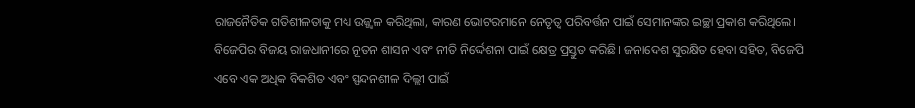ରାଜନୈତିକ ଗତିଶୀଳତାକୁ ମଧ୍ୟ ଉଜ୍ଜ୍ୱଳ କରିଥିଲା, କାରଣ ଭୋଟରମାନେ ନେତୃତ୍ୱ ପରିବର୍ତ୍ତନ ପାଇଁ ସେମାନଙ୍କର ଇଚ୍ଛା ପ୍ରକାଶ କରିଥିଲେ। ବିଜେପିର ବିଜୟ ରାଜଧାନୀରେ ନୂତନ ଶାସନ ଏବଂ ନୀତି ନିର୍ଦ୍ଦେଶନା ପାଇଁ କ୍ଷେତ୍ର ପ୍ରସ୍ତୁତ କରିଛି। ଜନାଦେଶ ସୁରକ୍ଷିତ ହେବା ସହିତ, ବିଜେପି ଏବେ ଏକ ଅଧିକ ବିକଶିତ ଏବଂ ସ୍ପନ୍ଦନଶୀଳ ଦିଲ୍ଲୀ ପାଇଁ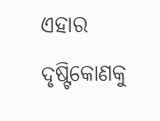ଏହାର ଦୃଷ୍ଟିକୋଣକୁ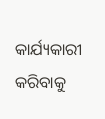କାର୍ଯ୍ୟକାରୀ କରିବାକୁ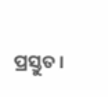ପ୍ରସ୍ତୁତ।